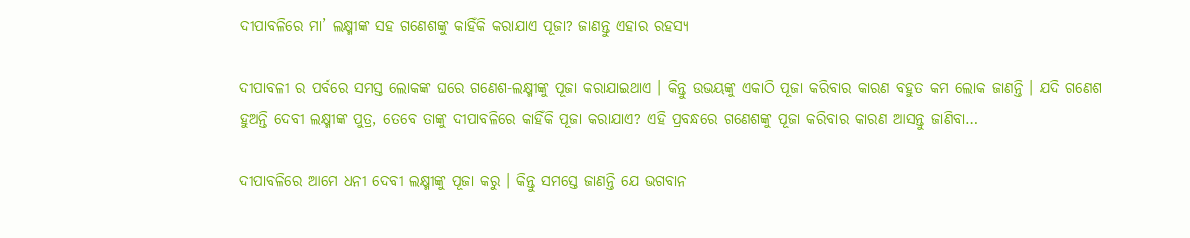ଦୀପାବଳିରେ ମା’ ଲକ୍ଷ୍ମୀଙ୍କ ସହ ଗଣେଶଙ୍କୁ କାହିଁକି କରାଯାଏ ପୂଜା? ଜାଣନ୍ତୁ ଏହାର ରହସ୍ୟ

ଦୀପାବଳୀ ର ପର୍ବରେ ସମସ୍ତ ଲୋକଙ୍କ ଘରେ ଗଣେଶ-ଲକ୍ଷ୍ମୀଙ୍କୁ ପୂଜା କରାଯାଇଥାଏ । କିନ୍ତୁ ଉଭୟଙ୍କୁ ଏକାଠି ପୂଜା କରିବାର କାରଣ ବହୁତ କମ ଲୋକ ଜାଣନ୍ତି । ଯଦି ଗଣେଶ ହୁଅନ୍ତି ଦେବୀ ଲକ୍ଷ୍ମୀଙ୍କ ପୁତ୍ର, ତେବେ ତାଙ୍କୁ ଦୀପାବଳିରେ କାହିଁକି ପୂଜା କରାଯାଏ? ଏହି ପ୍ରବନ୍ଧରେ ଗଣେଶଙ୍କୁ ପୂଜା କରିବାର କାରଣ ଆସନ୍ତୁ ଜାଣିବା…

ଦୀପାବଳିରେ ଆମେ ଧନୀ ଦେବୀ ଲକ୍ଷ୍ମୀଙ୍କୁ ପୂଜା କରୁ । କିନ୍ତୁ ସମସ୍ତେ ଜାଣନ୍ତି ଯେ ଭଗବାନ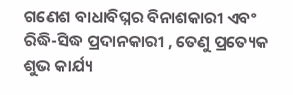ଗଣେଶ ବାଧାବିଘ୍ନର ବିନାଶକାରୀ ଏବଂ ରିଦ୍ଧି-ସିଦ୍ଧ ପ୍ରଦାନକାରୀ , ତେଣୁ ପ୍ରତ୍ୟେକ ଶୁଭ କାର୍ଯ୍ୟ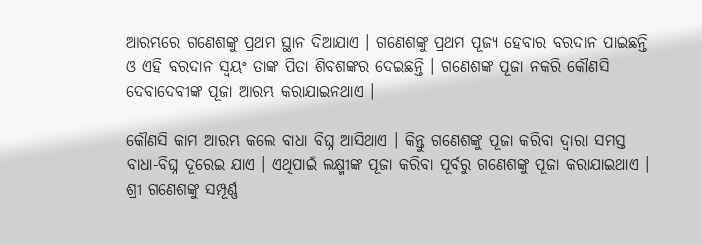ଆରମ୍ଭରେ ଗଣେଶଙ୍କୁ ପ୍ରଥମ ସ୍ଥାନ ଦିଆଯାଏ । ଗଣେଶଙ୍କୁ ପ୍ରଥମ ପୂଜ୍ୟ ହେବାର ବରଦାନ ପାଇଛନ୍ତି ଓ ଏହି ବରଦାନ ସ୍ୱୟଂ ତାଙ୍କ ପିତା ଶିବଶଙ୍କର ଦେଇଛନ୍ତି । ଗଣେଶଙ୍କ ପୂଜା ନକରି କୌଣସି ଦେବାଦେବୀଙ୍କ ପୂଜା ଆରମ୍ଭ କରାଯାଇନଥାଏ ।

କୌଣସି କାମ ଆରମ୍ଭ କଲେ ବାଧା ବିଘ୍ନ ଆସିଥାଏ । କିନ୍ତୁ ଗଣେଶଙ୍କୁ ପୂଜା କରିବା ଦ୍ୱାରା ସମସ୍ତ ବାଧା-ବିଘ୍ନ ଦୂରେଇ ଯାଏ । ଏଥିପାଇଁ ଲକ୍ଷ୍ମୀଙ୍କ ପୂଜା କରିବା ପୂର୍ବରୁ ଗଣେଶଙ୍କୁ ପୂଜା କରାଯାଇଥାଏ । ଶ୍ରୀ ଗଣେଶଙ୍କୁ ସମ୍ପୂର୍ଣ୍ଣ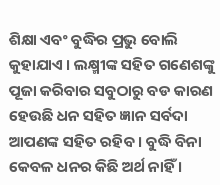ଶିକ୍ଷା ଏବଂ ବୁଦ୍ଧିର ପ୍ରଭୁ ବୋଲି କୁହାଯାଏ । ଲକ୍ଷ୍ମୀଙ୍କ ସହିତ ଗଣେଶଙ୍କୁ ପୂଜା କରିବାର ସବୁଠାରୁ ବଡ କାରଣ ହେଉଛି ଧନ ସହିତ ଜ୍ଞାନ ସର୍ବଦା ଆପଣଙ୍କ ସହିତ ରହିବ । ବୁଦ୍ଧି ବିନା କେବଳ ଧନର କିଛି ଅର୍ଥ ନାହିଁ ।